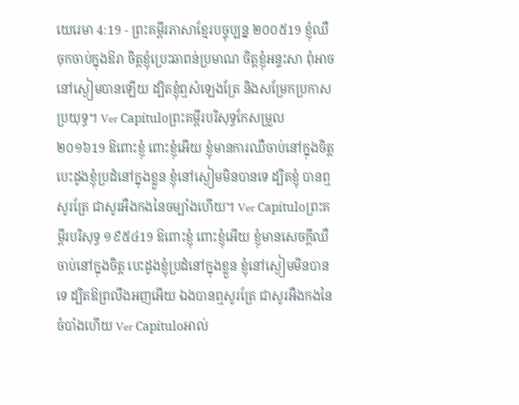យេរេមា 4:19 - ព្រះគម្ពីរភាសាខ្មែរបច្ចុប្បន្ន ២០០៥19 ខ្ញុំឈឺចុកចាប់ក្នុងឱរា ចិត្តខ្ញុំប្រេះឆាពន់ប្រមាណ ចិត្តខ្ញុំអន្ទះសា ពុំអាចនៅស្ងៀមបានឡើយ ដ្បិតខ្ញុំឮសំឡេងត្រែ និងសម្រែកប្រកាសប្រយុទ្ធ។ Ver Capítuloព្រះគម្ពីរបរិសុទ្ធកែសម្រួល ២០១៦19 ឱពោះខ្ញុំ ពោះខ្ញុំអើយ ខ្ញុំមានការឈឺចាប់នៅក្នុងចិត្ត បេះដូងខ្ញុំប្រដំនៅក្នុងខ្លួន ខ្ញុំនៅស្ងៀមមិនបានទេ ដ្បិតខ្ញុំ បានឮសូរត្រែ ជាសូរអឺងកងនៃចម្បាំងហើយ។ Ver Capítuloព្រះគម្ពីរបរិសុទ្ធ ១៩៥៤19 ឱពោះខ្ញុំ ពោះខ្ញុំអើយ ខ្ញុំមានសេចក្ដីឈឺចាប់នៅក្នុងចិត្ត បេះដូងខ្ញុំប្រដំនៅក្នុងខ្លួន ខ្ញុំនៅស្ងៀមមិនបានទេ ដ្បិតឱព្រលឹងអញអើយ ឯងបានឮសូរត្រែ ជាសូរអឺងកងនៃចំបាំងហើយ Ver Capítuloអាល់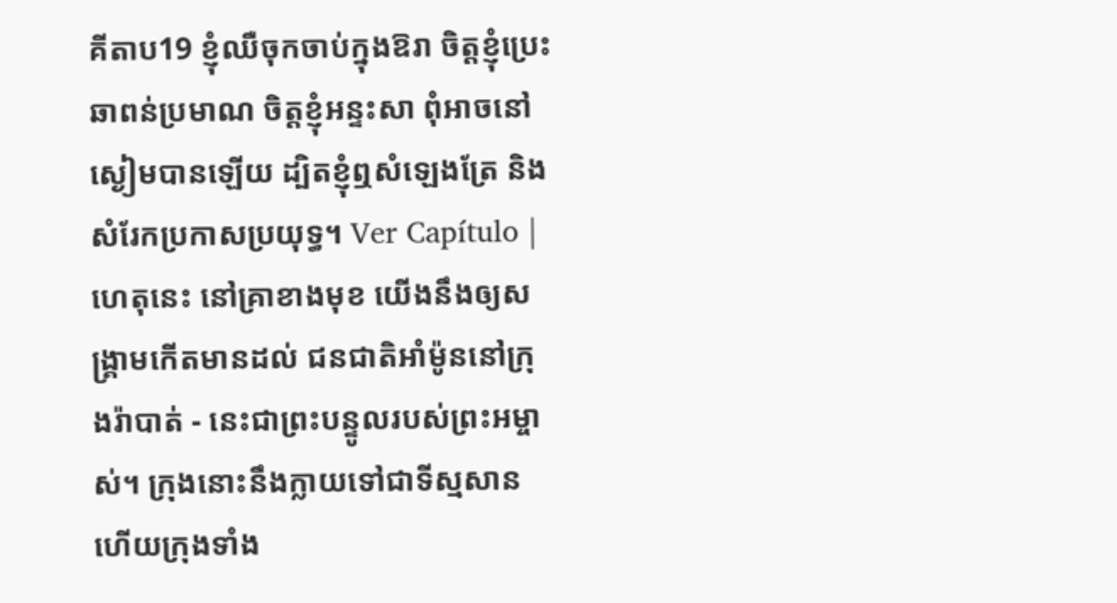គីតាប19 ខ្ញុំឈឺចុកចាប់ក្នុងឱរា ចិត្តខ្ញុំប្រេះឆាពន់ប្រមាណ ចិត្តខ្ញុំអន្ទះសា ពុំអាចនៅស្ងៀមបានឡើយ ដ្បិតខ្ញុំឮសំឡេងត្រែ និងសំរែកប្រកាសប្រយុទ្ធ។ Ver Capítulo |
ហេតុនេះ នៅគ្រាខាងមុខ យើងនឹងឲ្យសង្គ្រាមកើតមានដល់ ជនជាតិអាំម៉ូននៅក្រុងរ៉ាបាត់ - នេះជាព្រះបន្ទូលរបស់ព្រះអម្ចាស់។ ក្រុងនោះនឹងក្លាយទៅជាទីស្មសាន ហើយក្រុងទាំង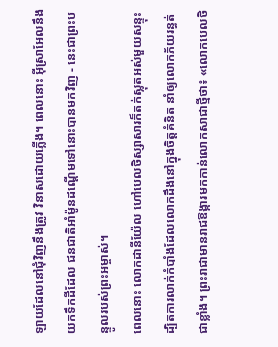ឡាយដែលនៅជុំវិញនឹងត្រូវ វិនាសដោយភ្លើង។ ពេលនោះ អ៊ីស្រាអែលនឹងយកទឹកដីដែល ជនជាតិអាំម៉ូនដណ្ដើមទៅនោះបានមកវិញ - នេះជាព្រះបន្ទូលរបស់ព្រះអម្ចាស់។
ពេលនោះ លោកដានីយ៉ែល ហៅបេលថិស្សាសារក៏តក់ស្លុតអស់មួយសន្ទុះ ដ្បិតការលាក់កំបាំងដែលលោកដឹងនៅក្នុងចិត្តគំនិត នាំឲ្យលោកភ័យរន្ធត់ជាខ្លាំង។ ព្រះរាជាមានរាជឱង្ការមកកាន់លោកសាជាថ្មីថា៖ «លោកបេលថិ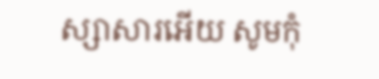ស្សាសារអើយ សូមកុំ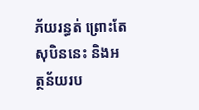ភ័យរន្ធត់ ព្រោះតែសុបិននេះ និងអត្ថន័យរប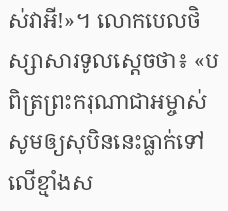ស់វាអី!»។ លោកបេលថិស្សាសារទូលស្ដេចថា៖ «បពិត្រព្រះករុណាជាអម្ចាស់ សូមឲ្យសុបិននេះធ្លាក់ទៅលើខ្មាំងស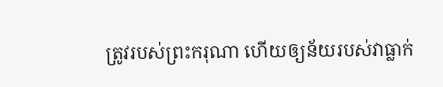ត្រូវរបស់ព្រះករុណា ហើយឲ្យន័យរបស់វាធ្លាក់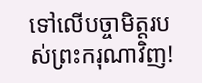ទៅលើបច្ចាមិត្តរបស់ព្រះករុណាវិញ!